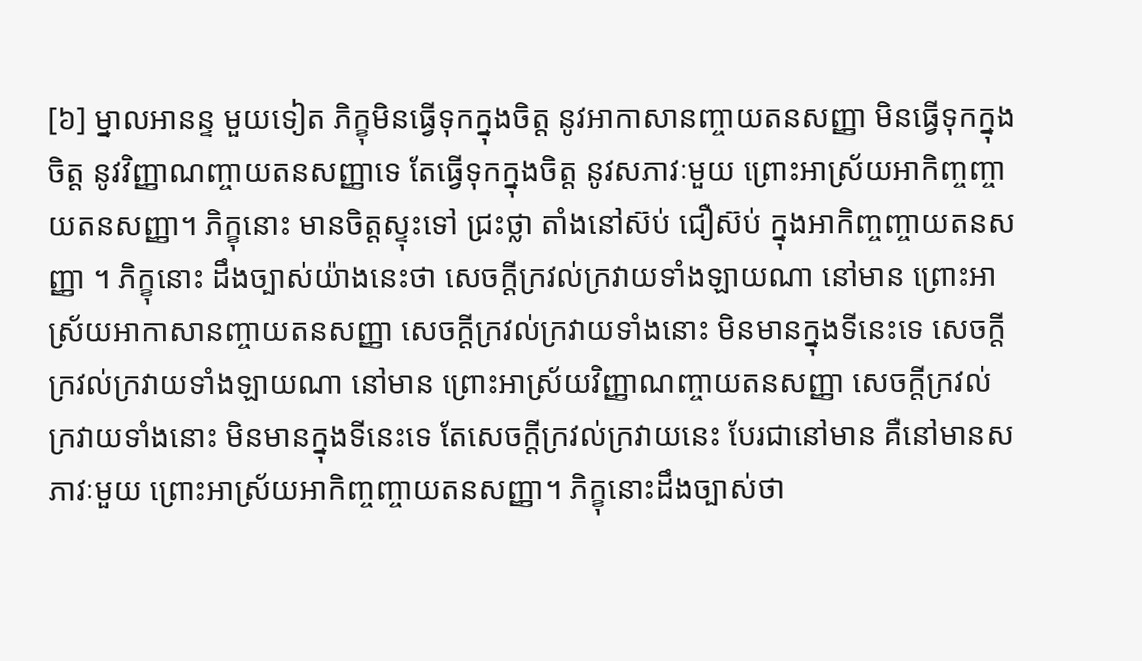[៦] ម្នាលអានន្ទ មួយទៀត ភិក្ខុមិនធ្វើទុកក្នុងចិត្ត នូវអាកាសានញ្ចាយតនសញ្ញា មិនធ្វើទុកក្នុងចិត្ត នូវវិញ្ញាណញ្ចាយតនសញ្ញាទេ តែធ្វើទុកក្នុងចិត្ត នូវសភាវៈមួយ ព្រោះអាស្រ័យអាកិញ្ចញ្ចាយតនសញ្ញា។ ភិក្ខុនោះ មានចិត្តស្ទុះទៅ ជ្រះថ្លា តាំងនៅស៊ប់ ជឿស៊ប់ ក្នុងអាកិញ្ចញ្ចាយតនសញ្ញា ។ ភិក្ខុនោះ ដឹងច្បាស់យ៉ាងនេះថា សេចក្តីក្រវល់ក្រវាយទាំងឡាយណា នៅមាន ព្រោះអាស្រ័យអាកាសានញ្ចាយតនសញ្ញា សេចក្តីក្រវល់ក្រវាយទាំងនោះ មិនមានក្នុងទីនេះទេ សេចក្តីក្រវល់ក្រវាយទាំងឡាយណា នៅមាន ព្រោះអាស្រ័យវិញ្ញាណញ្ចាយតនសញ្ញា សេចក្តីក្រវល់ក្រវាយទាំងនោះ មិនមានក្នុងទីនេះទេ តែសេចក្តីក្រវល់ក្រវាយនេះ បែរជានៅមាន គឺនៅមានសភាវៈមួយ ព្រោះអាស្រ័យអាកិញ្ចញ្ចាយតនសញ្ញា។ ភិក្ខុនោះដឹងច្បាស់ថា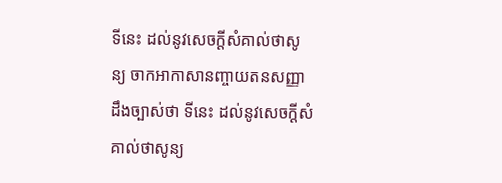ទីនេះ ដល់នូវសេចក្តីសំគាល់ថាសូន្យ ចាកអាកាសានញ្ចាយតនសញ្ញា ដឹងច្បាស់ថា ទីនេះ ដល់នូវសេចក្តីសំគាល់ថាសូន្យ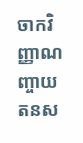ចាកវិញ្ញាណញ្ចាយតនស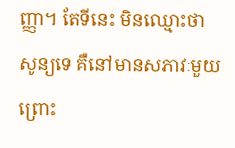ញ្ញា។ តែទីនេះ មិនឈ្មោះថាសូន្យទេ គឺនៅមានសភាវៈមួយ ព្រោះ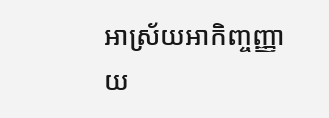អាស្រ័យអាកិញ្ចញ្ញាយ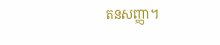តនសញ្ញា។